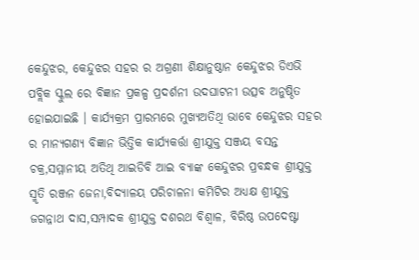କେନ୍ଦୁଝର, କେନ୍ଦୁଝର ସହର ର ଅଗ୍ରଣୀ ଶିକ୍ଷାନୁଷ୍ଠାନ କେନ୍ଦୁଝର ଡିଏଭି ପବ୍ଲିକ ସ୍କୁଲ ରେ ବିଜ୍ଞାନ ପ୍ରକଳ୍ପ ପ୍ରଦର୍ଶନୀ ଉଦଘାଟନୀ ଉତ୍ସବ ଅନୁଷ୍ଠିତ ହୋଇଯାଇଛି । କାର୍ଯ୍ୟକ୍ରମ ପ୍ରାରମ୍ଭରେ ମୁଖ୍ୟଅତିଥି ଭାବେ କେନ୍ଦୁଝର ସହର ର ମାନ୍ୟଗଣ୍ୟ ବିଜ୍ଞାନ ଭିତ୍ତିକ କାର୍ଯ୍ୟକର୍ତ୍ତା ଶ୍ରୀଯୁକ୍ତ ସଞ୍ଜୟ ବସନ୍ତ ଚକ୍ର,ସମ୍ମାନୀୟ ଅତିଥି ଆଇଡିବି ଆଇ ବ୍ୟାଙ୍କ କେନ୍ଦୁଝର ପ୍ରବନ୍ଧକ ଶ୍ରୀଯୁକ୍ତ ସ୍ମୃତି ରଞ୍ଜନ ଜେନା,ବିଦ୍ୟାଳୟ ପରିଚାଳନା କମିଟିର ଅଧ୍ୟକ୍ଷ ଶ୍ରୀଯୁକ୍ତ ଜଗନ୍ନାଥ ଦାସ,ସମ୍ପାଦକ ଶ୍ରୀଯୁକ୍ତ ଦଶରଥ ବିଶ୍ବାଳ, ବିରିଷ୍ଠ ଉପଦେଷ୍ଟା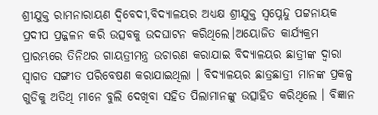ଶ୍ରୀଯୁକ୍ତ ରାମନାରାୟଣ ଦ୍ବିବେଦୀ,ବିଦ୍ୟାଳୟର ଅଧ୍ୟକ୍ଷ ଶ୍ରୀଯୁକ୍ତ ସ୍ବପ୍ନେନ୍ଦୁ ପଟ୍ଟନାୟକ ପ୍ରଦୀପ ପ୍ରଜ୍ଜଳନ କରି ଉତ୍ସବକୁ ଉଦଘାଟନ କରିଥିଲେ।ଅୟୋଜିତ କାର୍ଯ୍ୟକ୍ରମ ପ୍ରାରମ୍ଭରେ ତିନିଥର ଗାୟତ୍ରୀମନ୍ତ୍ର ଉଚାରଣ କରାଯାଇ ବିଦ୍ୟାଳୟର ଛାତ୍ରୀଙ୍କ ଦ୍ବାରା ସ୍ବାଗତ ସଙ୍ଗୀତ ପରିବେଷଣ କରାଯାଇଥିଲା । ବିଦ୍ୟାଳୟର ଛାତ୍ରଛାତ୍ରୀ ମାନଙ୍କ ପ୍ରକଳ୍ପ ଗୁଡିକୁ ଅତିଥି ମାନେ ବୁଲି ଦେଖିବା ସହିତ ପିଲାମାନଙ୍କୁ ଉତ୍ସାହିତ କରିଥିଲେ । ବିଜ୍ଞାନ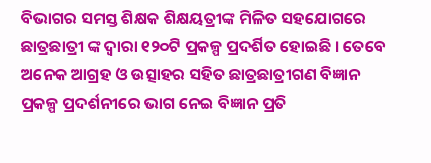ବିଭାଗର ସମସ୍ତ ଶିକ୍ଷକ ଶିକ୍ଷୟତ୍ରୀଙ୍କ ମିଳିତ ସହଯୋଗରେ ଛାତ୍ରଛାତ୍ରୀ ଙ୍କ ଦ୍ବାରା ୧୨୦ଟି ପ୍ରକଳ୍ପ ପ୍ରଦର୍ଶିତ ହୋଇଛି । ତେବେ ଅନେକ ଆଗ୍ରହ ଓ ଉତ୍ସାହର ସହିତ ଛାତ୍ରଛାତ୍ରୀଗଣ ବିଜ୍ଞାନ ପ୍ରକଳ୍ପ ପ୍ରଦର୍ଶନୀରେ ଭାଗ ନେଇ ବିଜ୍ଞାନ ପ୍ରତି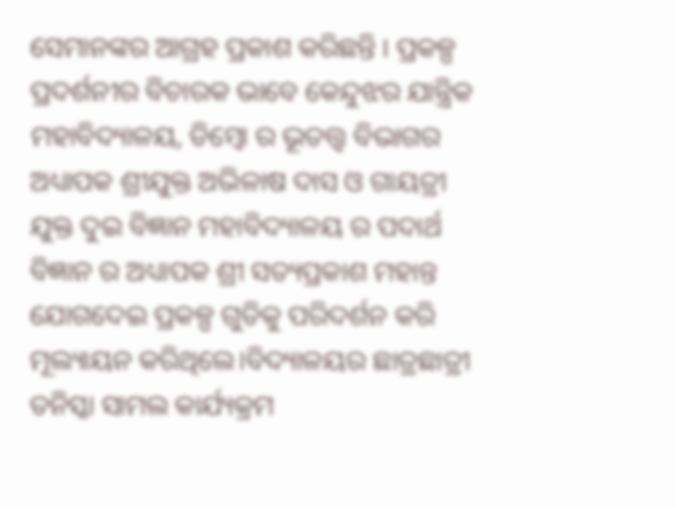ସେମାନଙ୍କର ଆଗ୍ରହ ପ୍ରକାଶ କରିଛନ୍ତି । ପ୍ରକଳ୍ପ ପ୍ରଦର୍ଶନୀର ବିଚାରକ ଭାବେ କେନ୍ଦୁଝର ଯାନ୍ତ୍ରିକ ମହାବିଦ୍ୟାଳୟ, ଡିମ୍ବୋ ର ଭୂତତ୍ତ୍ୱ ବିଭାଗର ଅଧ୍ୟାପକ ଶ୍ରୀଯୁକ୍ତ ଅଭିଳାଷ ଦାସ ଓ ଗାୟତ୍ରୀ ଯୁକ୍ତ ଦୁଇ ବିଜ୍ଞାନ ମହାବିଦ୍ୟାଳୟ ର ପଦାର୍ଥ ବିଜ୍ଞାନ ର ଅଧ୍ୟାପକ ଶ୍ରୀ ସତ୍ୟପ୍ରକାଶ ମହାନ୍ତ ଯୋଗଦେଇ ପ୍ରକଳ୍ପ ଗୁଡିକୁ ପରିଦର୍ଶନ କରି ମୂଲ୍ୟାୟନ କରିଥିଲେ।ବିଦ୍ୟାଳୟର ଛାତ୍ରଛାତ୍ରୀ ତନିସ୍କା ସାମଲ କାର୍ଯ୍ୟକ୍ରମ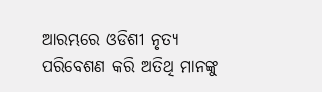ଆରମ୍ଭରେ ଓଡିଶୀ ନୃତ୍ୟ ପରିବେଶଣ କରି ଅତିଥି ମାନଙ୍କୁ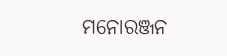ମନୋରଞ୍ଜନ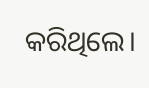କରିଥିଲେ।